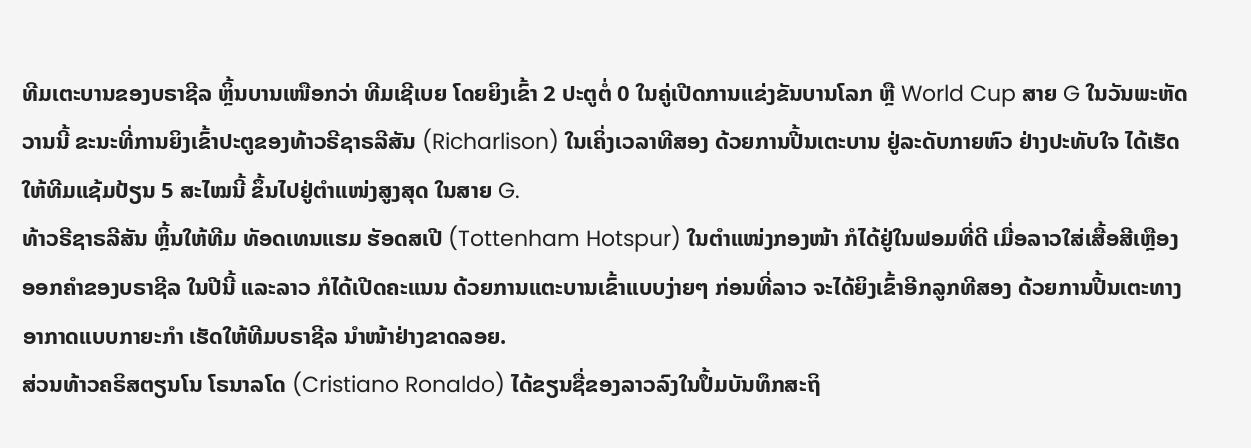ທີມເຕະບານຂອງບຣາຊີລ ຫຼິ້ນບານເໜືອກວ່າ ທີມເຊີເບຍ ໂດຍຍິງເຂົ້າ 2 ປະຕູຕໍ່ 0 ໃນຄູ່ເປີດການແຂ່ງຂັນບານໂລກ ຫຼື World Cup ສາຍ G ໃນວັນພະຫັດວານນີ້ ຂະນະທີ່ການຍິງເຂົ້າປະຕູຂອງທ້າວຣີຊາຣລີສັນ (Richarlison) ໃນເຄິ່ງເວລາທີສອງ ດ້ວຍການປີ້ນເຕະບານ ຢູ່ລະດັບກາຍຫົວ ຢ່າງປະທັບໃຈ ໄດ້ເຮັດໃຫ້ທີມແຊ້ມປ້ຽນ 5 ສະໄໝນີ້ ຂຶ້ນໄປຢູ່ຕຳແໜ່ງສູງສຸດ ໃນສາຍ G.
ທ້າວຣີຊາຣລີສັນ ຫຼິ້ນໃຫ້ທີມ ທັອດເທນແຮມ ຮັອດສເປີ (Tottenham Hotspur) ໃນຕຳແໜ່ງກອງໜ້າ ກໍໄດ້ຢູ່ໃນຟອມທີ່ດີ ເມື່ອລາວໃສ່ເສື້ອສີເຫຼືອງອອກຄຳຂອງບຣາຊີລ ໃນປີນີ້ ແລະລາວ ກໍໄດ້ເປີດຄະແນນ ດ້ວຍການແຕະບານເຂົ້າແບບງ່າຍໆ ກ່ອນທີ່ລາວ ຈະໄດ້ຍິງເຂົ້າອີກລູກທີສອງ ດ້ວຍການປີ້ນເຕະທາງອາກາດແບບກາຍະກຳ ເຮັດໃຫ້ທີມບຣາຊີລ ນຳໜ້າຢ່າງຂາດລອຍ.
ສ່ວນທ້າວຄຣິສຕຽນໂນ ໂຣນາລໂດ (Cristiano Ronaldo) ໄດ້ຂຽນຊື່ຂອງລາວລົງໃນປຶ້ມບັນທຶກສະຖິ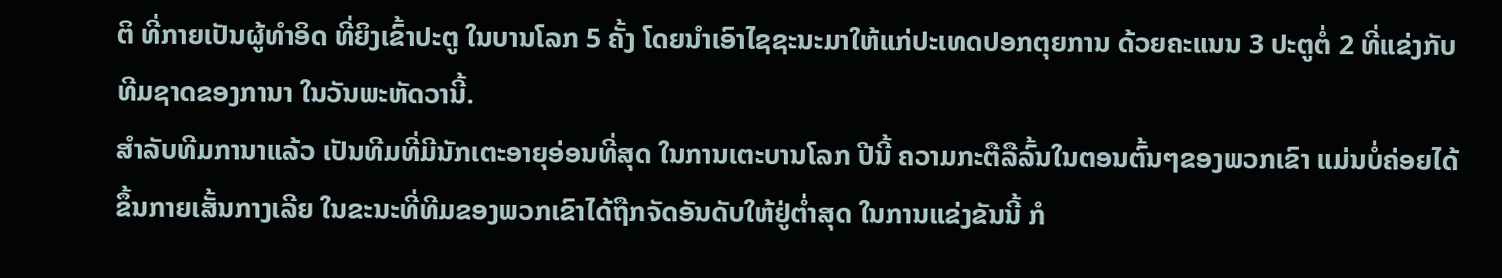ຕິ ທີ່ກາຍເປັນຜູ້ທຳອິດ ທີ່ຍິງເຂົ້າປະຕູ ໃນບານໂລກ 5 ຄັ້ງ ໂດຍນຳເອົາໄຊຊະນະມາໃຫ້ແກ່ປະເທດປອກຕຸຍການ ດ້ວຍຄະແນນ 3 ປະຕູຕໍ່ 2 ທີ່ແຂ່ງກັບທີມຊາດຂອງການາ ໃນວັນພະຫັດວານີ້.
ສຳລັບທີມການາແລ້ວ ເປັນທີມທີ່ມີນັກເຕະອາຍຸອ່ອນທີ່ສຸດ ໃນການເຕະບານໂລກ ປີນີ້ ຄວາມກະຕືລືລົ້ນໃນຕອນຕົ້ນໆຂອງພວກເຂົາ ແມ່ນບໍ່ຄ່ອຍໄດ້ຂຶ້ນກາຍເສັ້ນກາງເລີຍ ໃນຂະນະທີ່ທີມຂອງພວກເຂົາໄດ້ຖືກຈັດອັນດັບໃຫ້ຢູ່ຕ່ຳສຸດ ໃນການແຂ່ງຂັນນີ້ ກໍ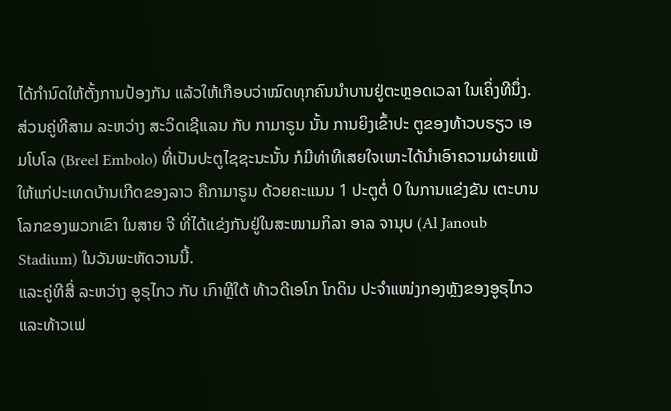ໄດ້ກຳນົດໃຫ້ຕັ້ງການປ້ອງກັນ ແລ້ວໃຫ້ເກືອບວ່າໝົດທຸກຄົນນຳບານຢູ່ຕະຫຼອດເວລາ ໃນເຄິ່ງທີນຶ່ງ.
ສ່ວນຄູ່ທີສາມ ລະຫວ່າງ ສະວິດເຊີແລນ ກັບ ກາມາຣູນ ນັ້ນ ການຍິງເຂົ້າປະ ຕູຂອງທ້າວບຣຽວ ເອມໂບໂລ (Breel Embolo) ທີ່ເປັນປະຕູໄຊຊະນະນັ້ນ ກໍມີທ່າທີເສຍໃຈເພາະໄດ້ນຳເອົາຄວາມຜ່າຍແພ້ໃຫ້ແກ່ປະເທດບ້ານເກີດຂອງລາວ ຄືກາມາຣູນ ດ້ວຍຄະແນນ 1 ປະຕູຕໍ່ 0 ໃນການແຂ່ງຂັນ ເຕະບານໂລກຂອງພວກເຂົາ ໃນສາຍ ຈີ ທີ່ໄດ້ແຂ່ງກັນຢູ່ໃນສະໜາມກິລາ ອາລ ຈານຸບ (Al Janoub Stadium) ໃນວັນພະຫັດວານນີ້.
ແລະຄູ່ທີສີ່ ລະຫວ່າງ ອູຣຸໄກວ ກັບ ເກົາຫຼີໃຕ້ ທ້າວດີເອໂກ ໂກດິນ ປະຈຳແໜ່ງກອງຫຼັງຂອງອູຣຸໄກວ ແລະທ້າວເຟ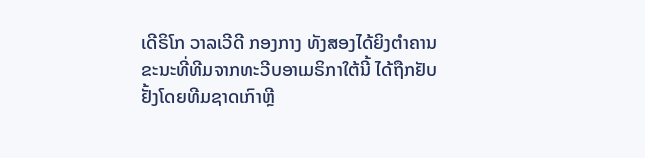ເດີຣິໂກ ວາລເວີດີ ກອງກາງ ທັງສອງໄດ້ຍິງຕຳຄານ ຂະນະທີ່ທີມຈາກທະວີບອາເມຣິກາໃຕ້ນີ້ ໄດ້ຖືກຢັບຢັ້ງໂດຍທີມຊາດເກົາຫຼີ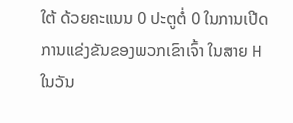ໃຕ້ ດ້ວຍຄະແນນ 0 ປະຕູຕໍ່ 0 ໃນການເປີດການແຂ່ງຂັນຂອງພວກເຂົາເຈົ້າ ໃນສາຍ H ໃນວັນ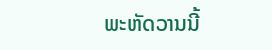ພະຫັດວານນີ້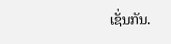ເຊັ່ນກັນ.